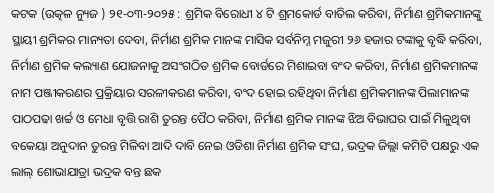କଟକ (ଉତ୍କଳ ନ୍ୟୁଜ ) ୨୧-୦୩-୨୦୨୫ : ଶ୍ରମିକ ବିରୋଧୀ ୪ ଟି ଶ୍ରମକୋର୍ଡ ବାତିଲ କରିବା, ନିର୍ମାଣ ଶ୍ରମିକମାନଙ୍କୁ ସ୍ଥାୟୀ ଶ୍ରମିକର ମାନ୍ୟତା ଦେବା, ନିର୍ମାଣ ଶ୍ରମିକ ମାନଙ୍କ ମାସିକ ସର୍ବନିମ୍ନ ମଜୁରୀ ୨୬ ହଜାର ଟଙ୍କାକୁ ବୃଦ୍ଧି କରିବା, ନିର୍ମାଣ ଶ୍ରମିକ କଲ୍ୟାଣ ଯୋଜନାକୁ ଅସଂଗଠିତ ଶ୍ରମିକ ବୋର୍ଡରେ ମିଶାଇବା ବଂଦ କରିବା, ନିର୍ମାଣ ଶ୍ରମିକମାନଙ୍କ ନାମ ପଞ୍ଜୀକରଣର ପ୍ରକ୍ରିୟାର ସରଳୀକରଣ କରିବା, ବଂଦ ହୋଇ ରହିଥିବା ନିର୍ମାଣ ଶ୍ରମିକମାନଙ୍କ ପିଲାମାନଙ୍କ ପାଠପଢା ଖର୍ଚ୍ଚ ଓ ମେଧା ବୃତ୍ତି ରାଶି ତୁରନ୍ତ ପୈଠ କରିବା, ନିର୍ମାଣ ଶ୍ରମିକ ମାନଙ୍କ ଝିଅ ବିଭାଘର ପାଇଁ ମିଳୁଥିବା ବକେୟା ଅନୁଦାନ ତୁରନ୍ତ ମିଳିବା ଆଦି ଦାବି ନେଇ ଓଡିଶା ନିର୍ମାଣ ଶ୍ରମିକ ସଂଘ, ଭଦ୍ରକ ଜିଲ୍ଲା କମିଟି ପକ୍ଷରୁ ଏକ ଲାଲ୍ ଶୋଭାଯାତ୍ରା ଭଦ୍ରକ ବନ୍ତ ଛକ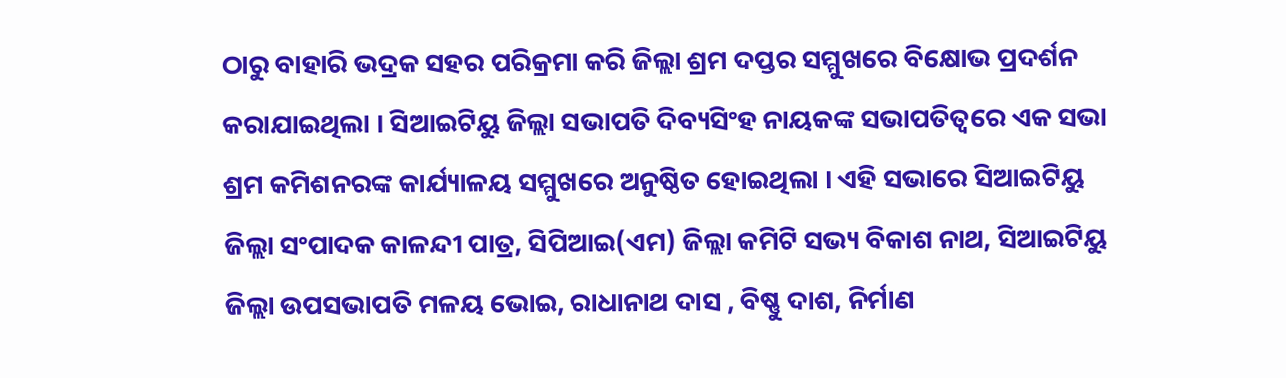ଠାରୁ ବାହାରି ଭଦ୍ରକ ସହର ପରିକ୍ରମା କରି ଜିଲ୍ଲା ଶ୍ରମ ଦପ୍ତର ସମ୍ମୁଖରେ ବିକ୍ଷୋଭ ପ୍ରଦର୍ଶନ କରାଯାଇଥିଲା । ସିଆଇଟିୟୁ ଜିଲ୍ଲା ସଭାପତି ଦିବ୍ୟସିଂହ ନାୟକଙ୍କ ସଭାପତିତ୍ୱରେ ଏକ ସଭା ଶ୍ରମ କମିଶନରଙ୍କ କାର୍ଯ୍ୟାଳୟ ସମ୍ମୁଖରେ ଅନୁଷ୍ଠିତ ହୋଇଥିଲା । ଏହି ସଭାରେ ସିଆଇଟିୟୁ ଜିଲ୍ଲା ସଂପାଦକ କାଳନ୍ଦୀ ପାତ୍ର, ସିପିଆଇ(ଏମ) ଜିଲ୍ଲା କମିଟି ସଭ୍ୟ ବିକାଶ ନାଥ, ସିଆଇଟିୟୁ ଜିଲ୍ଲା ଉପସଭାପତି ମଳୟ ଭୋଇ, ରାଧାନାଥ ଦାସ , ବିଷ୍ଣୁ ଦାଶ, ନିର୍ମାଣ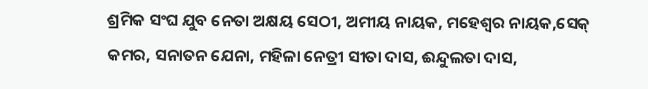ଶ୍ରମିକ ସଂଘ ଯୁବ ନେତା ଅକ୍ଷୟ ସେଠୀ, ଅମୀୟ ନାୟକ, ମହେଶ୍ୱର ନାୟକ,ସେକ୍ କମର, ସନାତନ ଯେନା, ମହିଳା ନେତ୍ରୀ ସୀତା ଦାସ, ଈନ୍ଦୁଲତା ଦାସ,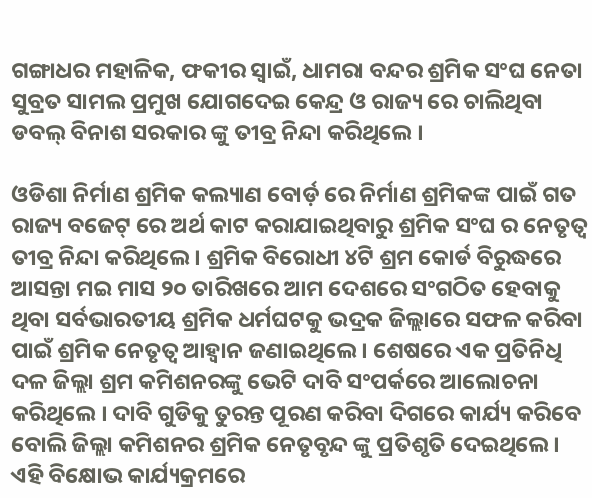ଗଙ୍ଗାଧର ମହାଳିକ, ଫକୀର ସ୍ୱାଇଁ, ଧାମରା ବନ୍ଦର ଶ୍ରମିକ ସଂଘ ନେତା ସୁବ୍ରତ ସାମଲ ପ୍ରମୁଖ ଯୋଗଦେଇ କେନ୍ଦ୍ର ଓ ରାଜ୍ୟ ରେ ଚାଲିଥିବା ଡବଲ୍ ବିନାଶ ସରକାର ଙ୍କୁ ତୀବ୍ର ନିନ୍ଦା କରିଥିଲେ ।

ଓଡିଶା ନିର୍ମାଣ ଶ୍ରମିକ କଲ୍ୟାଣ ବୋର୍ଡ଼ ରେ ନିର୍ମାଣ ଶ୍ରମିକଙ୍କ ପାଇଁ ଗତ ରାଜ୍ୟ ବଜେଟ୍ ରେ ଅର୍ଥ କାଟ କରାଯାଇଥିବାରୁ ଶ୍ରମିକ ସଂଘ ର ନେତୃତ୍ୱ ତୀବ୍ର ନିନ୍ଦା କରିଥିଲେ । ଶ୍ରମିକ ବିରୋଧୀ ୪ଟି ଶ୍ରମ କୋର୍ଡ ବିରୁଦ୍ଧରେ ଆସନ୍ତା ମଇ ମାସ ୨୦ ତାରିଖରେ ଆମ ଦେଶରେ ସଂଗଠିତ ହେବାକୁ ଥିବା ସର୍ବଭାରତୀୟ ଶ୍ରମିକ ଧର୍ମଘଟକୁ ଭଦ୍ରକ ଜିଲ୍ଲାରେ ସଫଳ କରିବା ପାଇଁ ଶ୍ରମିକ ନେତୃତ୍ୱ ଆହ୍ୱାନ ଜଣାଇଥିଲେ । ଶେଷରେ ଏକ ପ୍ରତିନିଧି ଦଳ ଜିଲ୍ଲା ଶ୍ରମ କମିଶନରଙ୍କୁ ଭେଟି ଦାବି ସଂପର୍କରେ ଆଲୋଚନା କରିଥିଲେ । ଦାବି ଗୁଡିକୁ ତୁରନ୍ତ ପୂରଣ କରିବା ଦିଗରେ କାର୍ଯ୍ୟ କରିବେ ବୋଲି ଜିଲ୍ଲା କମିଶନର ଶ୍ରମିକ ନେତୃବୃନ୍ଦ ଙ୍କୁ ପ୍ରତିଶୃତି ଦେଇଥିଲେ । ଏହି ବିକ୍ଷୋଭ କାର୍ଯ୍ୟକ୍ରମରେ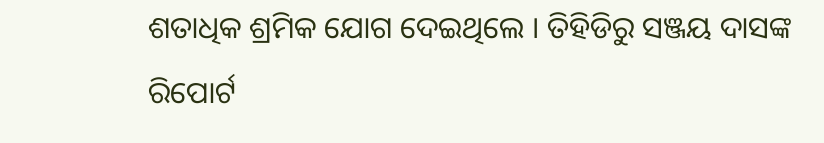ଶତାଧିକ ଶ୍ରମିକ ଯୋଗ ଦେଇଥିଲେ । ତିହିଡିରୁ ସଞ୍ଜୟ ଦାସଙ୍କ ରିପୋର୍ଟ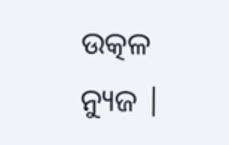ଉତ୍କଳ ନ୍ୟୁଜ |